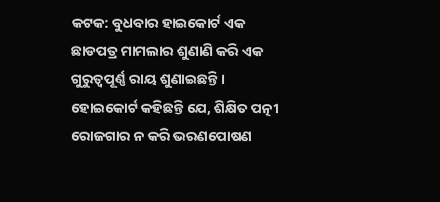କଟକ: ବୁଧବାର ହାଇକୋର୍ଟ ଏକ ଛାଡପତ୍ର ମାମଲାର ଶୁଣାଣି କରି ଏକ ଗୁରୁତ୍ବପୂର୍ଣ୍ଣ ରାୟ ଶୁଣାଇଛନ୍ତି । ହୋଇକୋର୍ଟ କହିଛନ୍ତି ଯେ, ଶିକ୍ଷିତ ପତ୍ନୀ ରୋଜଗାର ନ କରି ଭରଣପୋଷଣ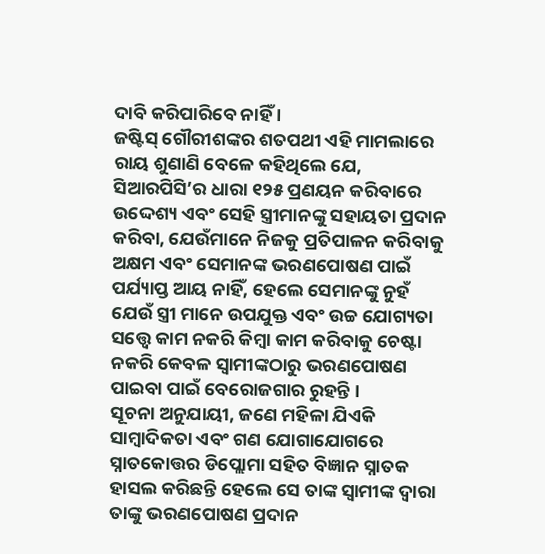ଦାବି କରିପାରିବେ ନାହିଁ ।
ଜଷ୍ଟିସ୍ ଗୌରୀଶଙ୍କର ଶତପଥୀ ଏହି ମାମଲାରେ ରାୟ ଶୁଣାଣି ବେଳେ କହିଥିଲେ ଯେ, ସିଆରପିସି’ର ଧାରା ୧୨୫ ପ୍ରଣୟନ କରିବାରେ ଉଦ୍ଦେଶ୍ୟ ଏବଂ ସେହି ସ୍ତ୍ରୀମାନଙ୍କୁ ସହାୟତା ପ୍ରଦାନ କରିବା, ଯେଉଁମାନେ ନିଜକୁ ପ୍ରତିପାଳନ କରିବାକୁ ଅକ୍ଷମ ଏବଂ ସେମାନଙ୍କ ଭରଣପୋଷଣ ପାଇଁ ପର୍ଯ୍ୟାପ୍ତ ଆୟ ନାହିଁ, ହେଲେ ସେମାନଙ୍କୁ ନୁହଁ ଯେଉଁ ସ୍ତ୍ରୀ ମାନେ ଉପଯୁକ୍ତ ଏବଂ ଉଚ୍ଚ ଯୋଗ୍ୟତା ସତ୍ତ୍ୱେ କାମ ନକରି କିମ୍ବା କାମ କରିବାକୁ ଚେଷ୍ଟା ନକରି କେବଳ ସ୍ୱାମୀଙ୍କଠାରୁ ଭରଣପୋଷଣ ପାଇବା ପାଇଁ ବେରୋଜଗାର ରୁହନ୍ତି ।
ସୂଚନା ଅନୁଯାୟୀ, ଜଣେ ମହିଳା ଯିଏକି ସାମ୍ବାଦିକତା ଏବଂ ଗଣ ଯୋଗାଯୋଗରେ ସ୍ନାତକୋତ୍ତର ଡିପ୍ଲୋମା ସହିତ ବିଜ୍ଞାନ ସ୍ନାତକ ହାସଲ କରିଛନ୍ତି ହେଲେ ସେ ତାଙ୍କ ସ୍ୱାମୀଙ୍କ ଦ୍ୱାରା ତାଙ୍କୁ ଭରଣପୋଷଣ ପ୍ରଦାନ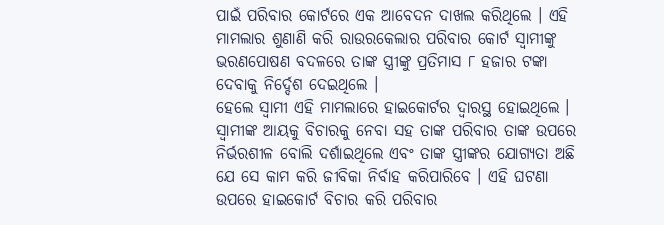ପାଇଁ ପରିବାର କୋର୍ଟରେ ଏକ ଆବେଦନ ଦାଖଲ କରିଥିଲେ । ଏହି ମାମଲାର ଶୁଣାଣି କରି ରାଉରକେଲାର ପରିବାର କୋର୍ଟ ସ୍ୱାମୀଙ୍କୁ ଭରଣପୋଷଣ ବଦଳରେ ତାଙ୍କ ସ୍ତ୍ରୀଙ୍କୁ ପ୍ରତିମାସ ୮ ହଜାର ଟଙ୍କା ଦେବାକୁ ନିର୍ଦ୍ଦେଶ ଦେଇଥିଲେ ।
ହେଲେ ସ୍ୱାମୀ ଏହି ମାମଲାରେ ହାଇକୋର୍ଟର ଦ୍ୱାରସ୍ଥ ହୋଇଥିଲେ । ସ୍ୱାମୀଙ୍କ ଆୟକୁ ବିଚାରକୁ ନେବା ସହ ତାଙ୍କ ପରିବାର ତାଙ୍କ ଉପରେ ନିର୍ଭରଶୀଳ ବୋଲି ଦର୍ଶାଇଥିଲେ ଏବଂ ତାଙ୍କ ସ୍ତ୍ରୀଙ୍କର ଯୋଗ୍ୟତା ଅଛି ଯେ ସେ କାମ କରି ଜୀବିକା ନିର୍ବାହ କରିପାରିବେ । ଏହି ଘଟଣା ଉପରେ ହାଇକୋର୍ଟ ବିଚାର କରି ପରିବାର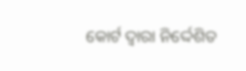କୋର୍ଟ ଦ୍ୱାରା ନିର୍ଦ୍ଦେଶିତ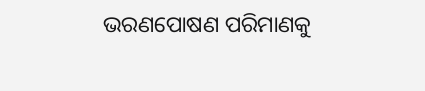ଭରଣପୋଷଣ ପରିମାଣକୁ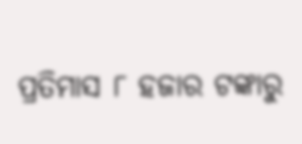ପ୍ରତିମାସ ୮ ହଜାର ଟଙ୍କାରୁ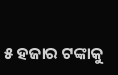୫ ହଜାର ଟଙ୍କାକୁ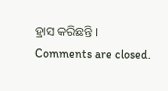ହ୍ରାସ କରିଛନ୍ତି ।
Comments are closed.